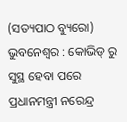(ସତ୍ୟପାଠ ବ୍ୟୁରୋ) ଭୁବନେଶ୍ବର : କୋଭିଡ୍ ରୁ ସୁସ୍ଥ ହେବା ପରେ ପ୍ରଧାନମନ୍ତ୍ରୀ ନରେନ୍ଦ୍ର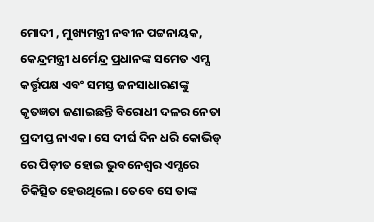ମୋଦୀ , ମୁଖ୍ୟମନ୍ତ୍ରୀ ନବୀନ ପଟ୍ଟନାୟକ, କେନ୍ଦ୍ରମନ୍ତ୍ରୀ ଧର୍ମେନ୍ଦ୍ର ପ୍ରଧାନଙ୍କ ସମେତ ଏମ୍ସ କର୍ତ୍ତୃପକ୍ଷ ଏବଂ ସମସ୍ତ ଜନସାଧାରଣଙ୍କୁ କୃତଜ୍ଞତା ଜଣାଇଛନ୍ତି ବିରୋଧୀ ଦଳର ନେତା ପ୍ରଦୀପ୍ତ ନାଏକ। ସେ ଦୀର୍ଘ ଦିନ ଧରି କୋଭିଡ୍ ରେ ପିଡ଼ୀତ ହୋଇ ଭୁବନେଶ୍ୱର ଏମ୍ସରେ ଚିକିତ୍ସିତ ହେଉଥିଲେ। ତେବେ ସେ ତାଙ୍କ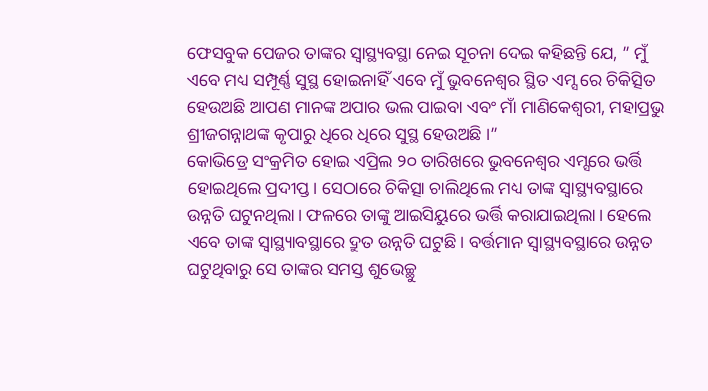ଫେସବୁକ ପେଜର ତାଙ୍କର ସ୍ୱାସ୍ଥ୍ୟବସ୍ଥା ନେଇ ସୂଚନା ଦେଇ କହିଛନ୍ତି ଯେ, ” ମୁଁ ଏବେ ମଧ୍ୟ ସମ୍ପୂର୍ଣ୍ଣ ସୁସ୍ଥ ହୋଇନାହିଁ ଏବେ ମୁଁ ଭୁବନେଶ୍ୱର ସ୍ଥିତ ଏମ୍ସ ରେ ଚିକିତ୍ସିତ ହେଉଅଛି ଆପଣ ମାନଙ୍କ ଅପାର ଭଲ ପାଇବା ଏବଂ ମାଁ ମାଣିକେଶ୍ଵରୀ, ମହାପ୍ରଭୁ ଶ୍ରୀଜଗନ୍ନାଥଙ୍କ କୃପାରୁ ଧିରେ ଧିରେ ସୁସ୍ଥ ହେଉଅଛି ।”
କୋଭିଡ୍ରେ ସଂକ୍ରମିତ ହୋଇ ଏପ୍ରିଲ ୨୦ ତାରିଖରେ ଭୁବନେଶ୍ୱର ଏମ୍ସରେ ଭର୍ତ୍ତି ହୋଇଥିଲେ ପ୍ରଦୀପ୍ତ। ସେଠାରେ ଚିକିତ୍ସା ଚାଲିଥିଲେ ମଧ୍ୟ ତାଙ୍କ ସ୍ୱାସ୍ଥ୍ୟବସ୍ଥାରେ ଉନ୍ନତି ଘଟୁନଥିଲା। ଫଳରେ ତାଙ୍କୁ ଆଇସିୟୁରେ ଭର୍ତ୍ତି କରାଯାଇଥିଲା। ହେଲେ ଏବେ ତାଙ୍କ ସ୍ୱାସ୍ଥ୍ୟାବସ୍ଥାରେ ଦ୍ରୁତ ଉନ୍ନତି ଘଟୁଛି। ବର୍ତ୍ତମାନ ସ୍ୱାସ୍ଥ୍ୟବସ୍ଥାରେ ଉନ୍ନତ ଘଟୁଥିବାରୁ ସେ ତାଙ୍କର ସମସ୍ତ ଶୁଭେଚ୍ଛୁ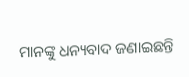ମାନଙ୍କୁ ଧନ୍ୟବାଦ ଜଣାଇଛନ୍ତି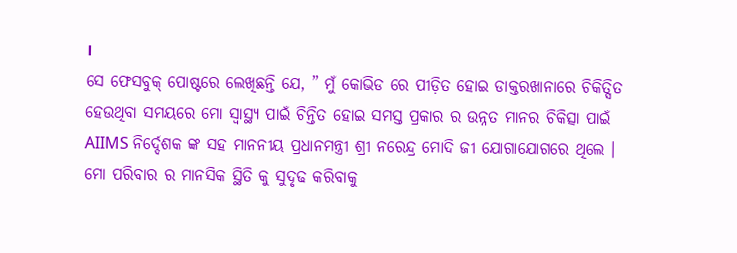।
ସେ ଫେସବୁକ୍ ପୋଷ୍ଟରେ ଲେଖିଛନ୍ତି ଯେ, ” ମୁଁ କୋଭିଡ ରେ ପୀଡ଼ିତ ହୋଇ ଡାକ୍ତରଖାନାରେ ଚିକିତ୍ସିତ ହେଉଥିବା ସମୟରେ ମୋ ସ୍ୱାସ୍ଥ୍ୟ ପାଇଁ ଚିନ୍ତିତ ହୋଇ ସମସ୍ତ ପ୍ରକାର ର ଉନ୍ନତ ମାନର ଚିକିତ୍ସା ପାଇଁ AIIMS ନିର୍ଦ୍ଦେଶକ ଙ୍କ ସହ ମାନନୀୟ ପ୍ରଧାନମନ୍ତ୍ରୀ ଶ୍ରୀ ନରେନ୍ଦ୍ର ମୋଦି ଜୀ ଯୋଗାଯୋଗରେ ଥିଲେ । ମୋ ପରିବାର ର ମାନସିକ ସ୍ଥିତି କୁ ସୁଦୃଢ କରିବାକୁ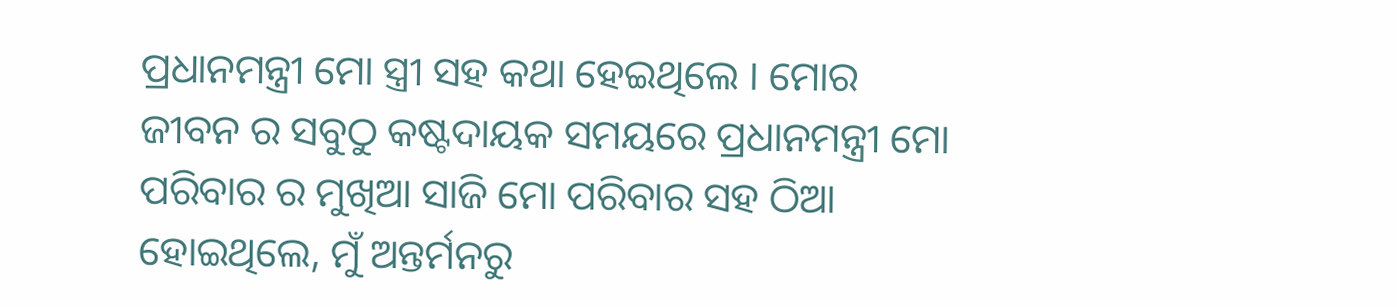ପ୍ରଧାନମନ୍ତ୍ରୀ ମୋ ସ୍ତ୍ରୀ ସହ କଥା ହେଇଥିଲେ । ମୋର ଜୀବନ ର ସବୁଠୁ କଷ୍ଟଦାୟକ ସମୟରେ ପ୍ରଧାନମନ୍ତ୍ରୀ ମୋ ପରିବାର ର ମୁଖିଆ ସାଜି ମୋ ପରିବାର ସହ ଠିଆ ହୋଇଥିଲେ, ମୁଁ ଅନ୍ତର୍ମନରୁ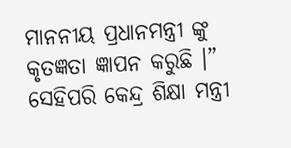ମାନନୀୟ ପ୍ରଧାନମନ୍ତ୍ରୀ ଙ୍କୁ କୃତଜ୍ଞତା ଜ୍ଞାପନ କରୁଛି ।” ସେହିପରି କେନ୍ଦ୍ର ଶିକ୍ଷା ମନ୍ତ୍ରୀ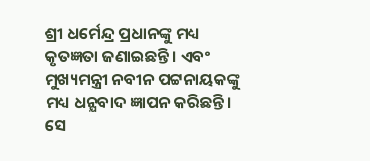ଶ୍ରୀ ଧର୍ମେନ୍ଦ୍ର ପ୍ରଧାନଙ୍କୁ ମଧ୍ୟ କୃତଜ୍ଞତା ଜଣାଇଛନ୍ତି । ଏବଂ ମୁଖ୍ୟମନ୍ତ୍ରୀ ନବୀନ ପଟ୍ଟନାୟକଙ୍କୁ ମଧ୍ୟ ଧନ୍ଯବାଦ ଜ୍ଞାପନ କରିଛନ୍ତି।
ସେ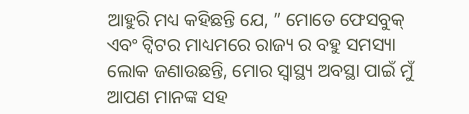ଆହୁରି ମଧ୍ୟ କହିଛନ୍ତି ଯେ, ” ମୋତେ ଫେସବୁକ୍ ଏବଂ ଟ୍ୱିଟର ମାଧ୍ୟମରେ ରାଜ୍ୟ ର ବହୁ ସମସ୍ୟା ଲୋକ ଜଣାଉଛନ୍ତି, ମୋର ସ୍ବାସ୍ଥ୍ୟ ଅବସ୍ଥା ପାଇଁ ମୁଁ ଆପଣ ମାନଙ୍କ ସହ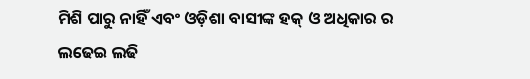ମିଶି ପାରୁ ନାହିଁ ଏବଂ ଓଡ଼ିଶା ବାସୀଙ୍କ ହକ୍ ଓ ଅଧିକାର ର ଲଢେଇ ଲଢି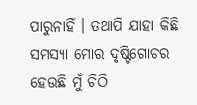ପାରୁନାହିଁ । ତଥାପି ଯାହା କିଛି ସମସ୍ୟା ମୋର ଦୃଷ୍ଟିଗୋଚର ହେଉଛି ମୁଁ ଚିଠି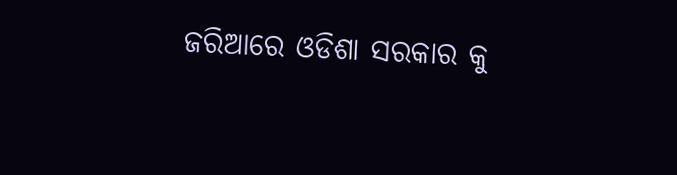ଜରିଆରେ ଓଡିଶା ସରକାର କୁ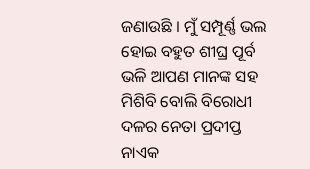ଜଣାଉଛି । ମୁଁ ସମ୍ପୂର୍ଣ୍ଣ ଭଲ ହୋଇ ବହୁତ ଶୀଘ୍ର ପୂର୍ବ ଭଳି ଆପଣ ମାନଙ୍କ ସହ ମିଶିବି ବୋଲି ବିରୋଧୀ ଦଳର ନେତା ପ୍ରଦୀପ୍ତ ନାଏକ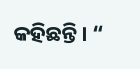କହିଛନ୍ତି। “